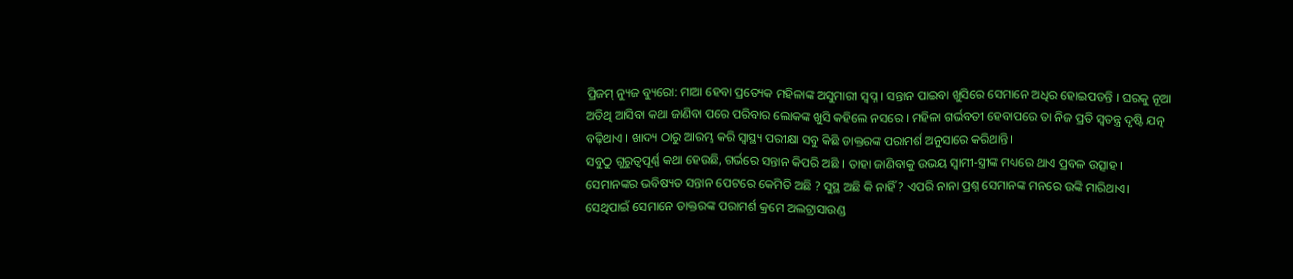ପ୍ରିଜମ୍ ନ୍ୟୁଜ ବ୍ୟୁରୋ: ମାଆ ହେବା ପ୍ରତ୍ୟେକ ମହିଳାଙ୍କ ଅସୁମାରୀ ସ୍ବପ୍ନ । ସନ୍ତାନ ପାଇବା ଖୁସିରେ ସେମାନେ ଅଧିର ହୋଇପଡନ୍ତି । ଘରକୁ ନୂଆ ଅତିଥି ଆସିବା କଥା ଜାଣିବା ପରେ ପରିବାର ଲୋକଙ୍କ ଖୁସି କହିଲେ ନସରେ । ମହିଳା ଗର୍ଭବତୀ ହେବାପରେ ତା ନିଜ ପ୍ରତି ସ୍ବତନ୍ତ୍ର ଦୃଷ୍ଟି ଯତ୍ନ ବଢ଼ିଥାଏ । ଖାଦ୍ୟ ଠାରୁ ଆରମ୍ଭ କରି ସ୍ବାସ୍ଥ୍ୟ ପରୀକ୍ଷା ସବୁ କିଛି ଡାକ୍ତରଙ୍କ ପରାମର୍ଶ ଅନୁସାରେ କରିଥାନ୍ତି।
ସବୁଠୁ ଗୁରୁତ୍ବପୂର୍ଣ୍ଣ କଥା ହେଉଛି, ଗର୍ଭରେ ସନ୍ତାନ କିପରି ଅଛି । ତାହା ଜାଣିବାକୁ ଉଭୟ ସ୍ବାମୀ-ସ୍ତ୍ରୀଙ୍କ ମଧ୍ୟରେ ଥାଏ ପ୍ରବଳ ଉତ୍ସାହ । ସେମାନଙ୍କର ଭବିଷ୍ୟତ ସନ୍ତାନ ପେଟରେ କେମିତି ଅଛି ? ସୁସ୍ଥ ଅଛି କି ନାହିଁ ? ଏପରି ନାନା ପ୍ରଶ୍ନ ସେମାନଙ୍କ ମନରେ ଉଙ୍କି ମାରିଥାଏ। ସେଥିପାଇଁ ସେମାନେ ଡାକ୍ତରଙ୍କ ପରାମର୍ଶ କ୍ରମେ ଅଲଟ୍ରାସାଉଣ୍ଡ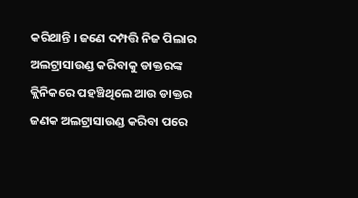କରିଥାନ୍ତି । ଜଣେ ଦମ୍ପତ୍ତି ନିଜ ପିଲାର ଅଲଟ୍ରାସାଉଣ୍ଡ କରିବାକୁ ଡାକ୍ତରଙ୍କ କ୍ଲିନିକରେ ପହଞ୍ଚିଥିଲେ ଆଉ ଡାକ୍ତର ଜଣକ ଅଲଟ୍ରାସାଉଣ୍ଡ କରିବା ପରେ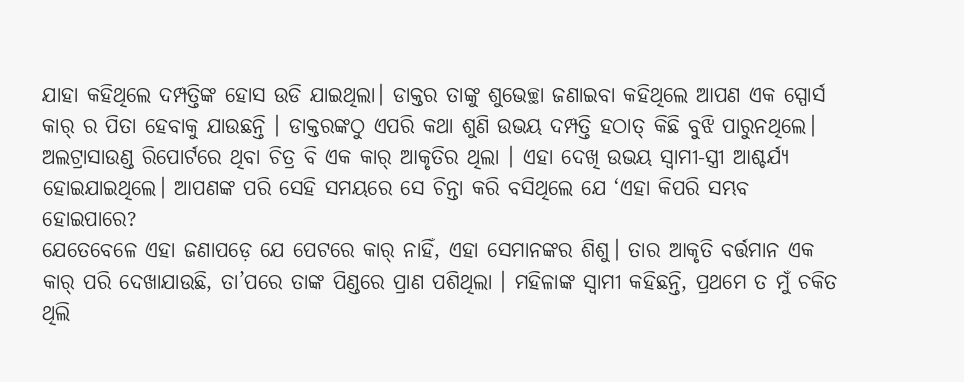ଯାହା କହିଥିଲେ ଦମ୍ପତ୍ତିଙ୍କ ହୋସ ଉଡି ଯାଇଥିଲା। ଡାକ୍ତର ତାଙ୍କୁ ଶୁଭେଚ୍ଛା ଜଣାଇବା କହିଥିଲେ ଆପଣ ଏକ ସ୍ପୋର୍ସ କାର୍ ର ପିତା ହେବାକୁ ଯାଉଛନ୍ତି । ଡାକ୍ତରଙ୍କଠୁ ଏପରି କଥା ଶୁଣି ଉଭୟ ଦମ୍ପତ୍ତି ହଠାତ୍ କିଛି ବୁଝି ପାରୁନଥିଲେ। ଅଲଟ୍ରାସାଉଣ୍ଡ ରିପୋର୍ଟରେ ଥିବା ଚିତ୍ର ବି ଏକ କାର୍ ଆକୃତିର ଥିଲା । ଏହା ଦେଖି ଉଭୟ ସ୍ୱାମୀ-ସ୍ତ୍ରୀ ଆଶ୍ଚର୍ଯ୍ୟ ହୋଇଯାଇଥିଲେ। ଆପଣଙ୍କ ପରି ସେହି ସମୟରେ ସେ ଚିନ୍ତା କରି ବସିଥିଲେ ଯେ ‘ଏହା କିପରି ସମ୍ଭବ ହୋଇପାରେ?
ଯେତେବେଳେ ଏହା ଜଣାପଡ଼େ ଯେ ପେଟରେ କାର୍ ନାହିଁ, ଏହା ସେମାନଙ୍କର ଶିଶୁ। ତାର ଆକୃତି ବର୍ତ୍ତମାନ ଏକ କାର୍ ପରି ଦେଖାଯାଉଛି, ତା’ପରେ ତାଙ୍କ ପିଣ୍ଡରେ ପ୍ରାଣ ପଶିଥିଲା । ମହିଳାଙ୍କ ସ୍ବାମୀ କହିଛନ୍ତି, ପ୍ରଥମେ ତ ମୁଁ ଚକିତ ଥିଲି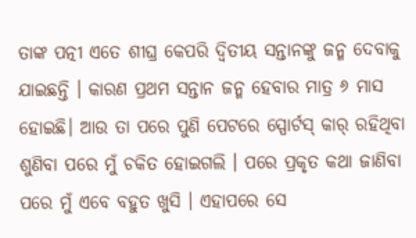ତାଙ୍କ ପତ୍ନୀ ଏତେ ଶୀଘ୍ର କେପରି ଦ୍ବିତୀୟ ସନ୍ତାନଙ୍କୁ ଜନ୍ମ ଦେବାକୁ ଯାଇଛନ୍ତି । କାରଣ ପ୍ରଥମ ସନ୍ତାନ ଜନ୍ମ ହେବାର ମାତ୍ର ୬ ମାସ ହୋଇଛି। ଆଉ ତା ପରେ ପୁଣି ପେଟରେ ସ୍ପୋର୍ଟସ୍ କାର୍ ରହିଥିବା ଶୁଣିବା ପରେ ମୁଁ ଚକିତ ହୋଇଗଲି । ପରେ ପ୍ରକୃତ କଥା ଜାଣିବା ପରେ ମୁଁ ଏବେ ବହୁତ ଖୁସି । ଏହାପରେ ସେ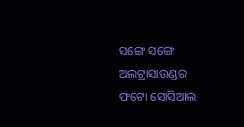ସଙ୍ଗେ ସଙ୍ଗେ ଅଲଟ୍ରାସାଉଣ୍ଡର ଫଟୋ ସୋସିଆଲ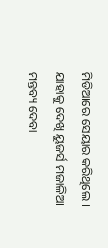ମିଡିଆରେ ସେୟାର କରିଥିଲେ । ଯାହାକୁ ଦେଖି ୟୁଜର୍ସ ମଜାଳିଆ ମନ୍ତବ୍ୟ ଦେବା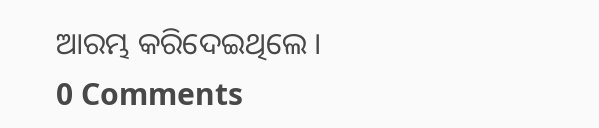ଆରମ୍ଭ କରିଦେଇଥିଲେ ।
0 Comments